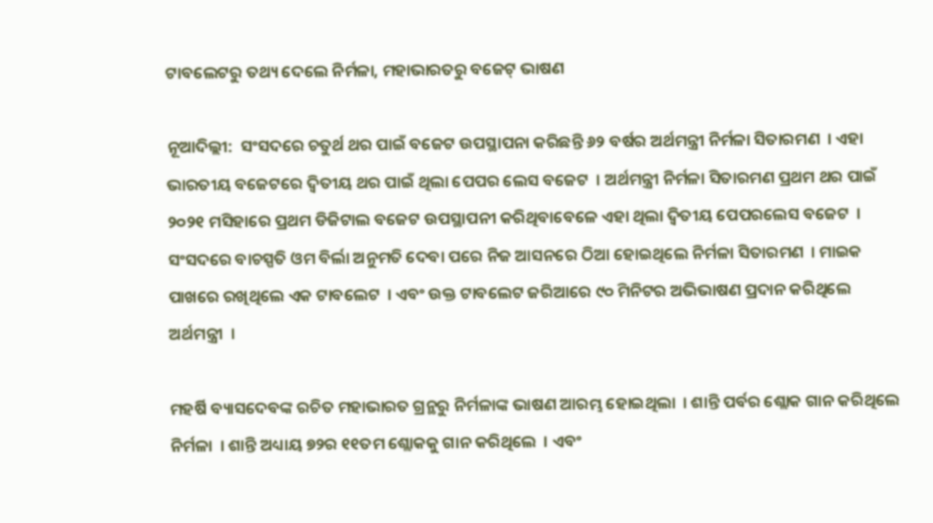ଟାବଲେଟରୁ ତଥ୍ୟ ଦେଲେ ନିର୍ମଳା, ମହାଭାରତରୁ ବଜେଟ୍ ଭାଷଣ

ନୂଆଦିଲ୍ଲୀ:  ସଂସଦରେ ଚତୁର୍ଥ ଥର ପାଇଁ ବଜେଟ ଉପସ୍ଥାପନା କରିଛନ୍ତି ୬୨ ବର୍ଷର ଅର୍ଥମନ୍ତ୍ରୀ ନିର୍ମଳା ସିତାରମଣ  । ଏହା ଭାରତୀୟ ବଜେଟରେ ଦ୍ୱିତୀୟ ଥର ପାଇଁ ଥିଲା ପେପର ଲେସ ବଜେଟ  । ଅର୍ଥମନ୍ତ୍ରୀ ନିର୍ମଳା ସିତାରମଣ ପ୍ରଥମ ଥର ପାଇଁ ୨୦୨୧ ମସିହାରେ ପ୍ରଥମ ଡିଜିଟାଲ ବଜେଟ ଉପସ୍ଥାପନୀ କରିଥିବାବେଳେ ଏହା ଥିଲା ଦ୍ୱିତୀୟ ପେପରଲେସ ବଜେଟ  । ସଂସଦରେ ବାଚସ୍ପତି ଓମ ବିର୍ଲା ଅନୁମତି ଦେବା ପରେ ନିଜ ଆସନରେ ଠିଆ ହୋଇଥିଲେ ନିର୍ମଳା ସିତାରମଣ  । ମାଇକ ପାଖରେ ରଖିଥିଲେ ଏକ ଟାବଲେଟ  । ଏବଂ ଉକ୍ତ ଟାବଲେଟ ଜରିଆରେ ୯୦ ମିନିଟର ଅଭିଭାଷଣ ପ୍ରଦାନ କରିଥିଲେ ଅର୍ଥମନ୍ତ୍ରୀ  ।

ମହର୍ଷି ବ୍ୟାସଦେବଙ୍କ ରଚିତ ମହାଭାରତ ଗ୍ରନ୍ଥରୁ ନିର୍ମଳାଙ୍କ ଭାଷଣ ଆରମ୍ଭ ହୋଇଥିଲା  । ଶାନ୍ତି ପର୍ବର ଶ୍ଲୋକ ଗାନ କରିଥିଲେ ନିର୍ମଳା  । ଶାନ୍ତି ଅଧ୍ୟାୟ ୭୨ର ୧୧ତମ ଶ୍ଲୋକକୁ ଗାନ କରିଥିଲେ  । ଏବଂ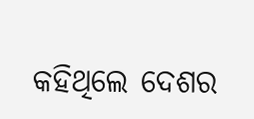କହିଥିଲେ ଦେଶର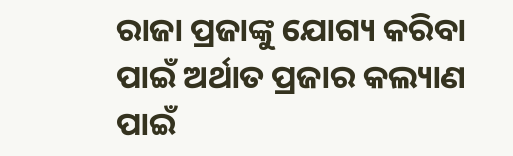ରାଜା ପ୍ରଜାଙ୍କୁ ଯୋଗ୍ୟ କରିବା ପାଇଁ ଅର୍ଥାତ ପ୍ରଜାର କଲ୍ୟାଣ ପାଇଁ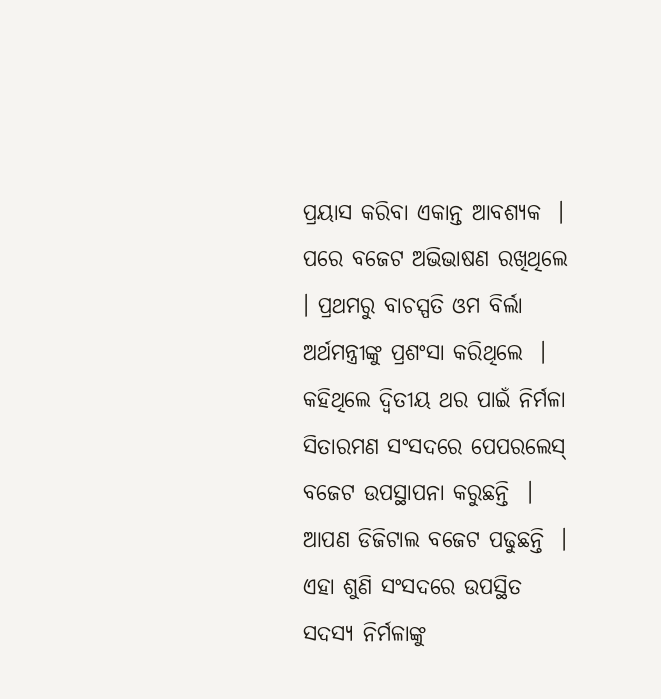ପ୍ରୟାସ କରିବା ଏକାନ୍ତ ଆବଶ୍ୟକ  ।  ପରେ ବଜେଟ ଅଭିଭାଷଣ ରଖିଥିଲେ  । ପ୍ରଥମରୁ ବାଚସ୍ପତି ଓମ ବିର୍ଲା ଅର୍ଥମନ୍ତ୍ରୀଙ୍କୁ ପ୍ରଶଂସା କରିଥିଲେ  । କହିଥିଲେ ଦ୍ୱିତୀୟ ଥର ପାଇଁ ନିର୍ମଳା ସିତାରମଣ ସଂସଦରେ ପେପରଲେସ୍ ବଜେଟ ଉପସ୍ଥାପନା କରୁଛନ୍ତି  । ଆପଣ ଡିଜିଟାଲ ବଜେଟ ପଢୁଛନ୍ତି  । ଏହା ଶୁଣି ସଂସଦରେ ଉପସ୍ଥିତ ସଦସ୍ୟ ନିର୍ମଳାଙ୍କୁ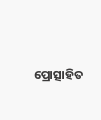ପ୍ରୋତ୍ସାହିତ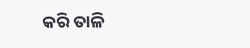କରି ତାଳି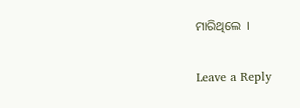ମାରିଥିଲେ  ।

Leave a Reply